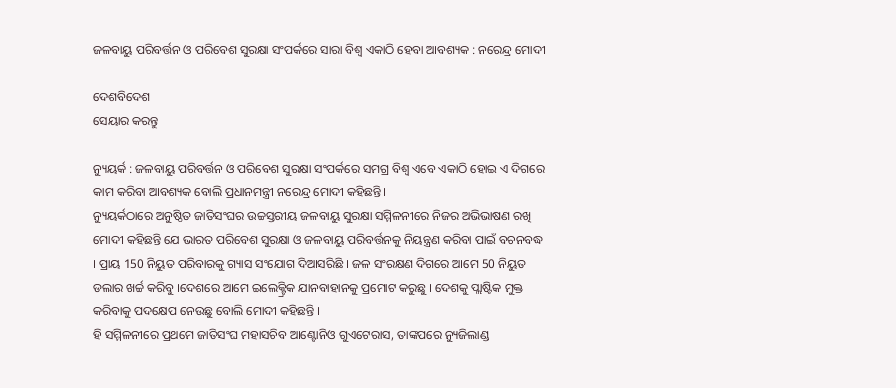ଜଳବାୟୁ ପରିବର୍ତ୍ତନ ଓ ପରିବେଶ ସୁରକ୍ଷା ସଂପର୍କରେ ସାରା ବିଶ୍ୱ ଏକାଠି ହେବା ଆବଶ୍ୟକ : ନରେନ୍ଦ୍ର ମୋଦୀ

ଦେଶବିଦେଶ
ସେୟାର କରନ୍ତୁ

ନ୍ୟୁୟର୍କ : ଜଳବାୟୁ ପରିବର୍ତ୍ତନ ଓ ପରିବେଶ ସୁରକ୍ଷା ସଂପର୍କରେ ସମଗ୍ର ବିଶ୍ୱ ଏବେ ଏକାଠି ହୋଇ ଏ ଦିଗରେ କାମ କରିବା ଆବଶ୍ୟକ ବୋଲି ପ୍ରଧାନମନ୍ତ୍ରୀ ନରେନ୍ଦ୍ର ମୋଦୀ କହିଛନ୍ତି।
ନ୍ୟୁୟର୍କଠାରେ ଅନୁଷ୍ଠିତ ଜାତିସଂଘର ଉଚ୍ଚସ୍ତରୀୟ ଜଳବାୟୁ ସୁରକ୍ଷା ସମ୍ମିଳନୀରେ ନିଜର ଅଭିଭାଷଣ ରଖି ମୋଦୀ କହିଛନ୍ତି ଯେ ଭାରତ ପରିବେଶ ସୁରକ୍ଷା ଓ ଜଳବାୟୁ ପରିବର୍ତ୍ତନକୁ ନିୟନ୍ତ୍ରଣ କରିବା ପାଇଁ ବଚନବଦ୍ଧ । ପ୍ରାୟ 150 ନିୟୁତ ପରିବାରକୁ ଗ୍ୟାସ ସଂଯୋଗ ଦିଆସରିଛି । ଜଳ ସଂରକ୍ଷଣ ଦିଗରେ ଆମେ 50 ନିୟୁତ ଡଲାର ଖର୍ଚ୍ଚ କରିବୁ ।ଦେଶରେ ଆମେ ଇଲେକ୍ଟ୍ରିକ ଯାନବାହାନକୁ ପ୍ରମୋଟ କରୁଛୁ । ଦେଶକୁ ପ୍ଲାଷ୍ଟିକ ମୁକ୍ତ କରିବାକୁ ପଦକ୍ଷେପ ନେଉଛୁ ବୋଲି ମୋଦୀ କହିଛନ୍ତି ।
ହି ସମ୍ମିଳନୀରେ ପ୍ରଥମେ ଜାତିସଂଘ ମହାସଚିବ ଆଣ୍ଟୋନିଓ ଗୁଏଟେରାସ, ତାଙ୍କପରେ ନ୍ୟୁଜିଲାଣ୍ଡ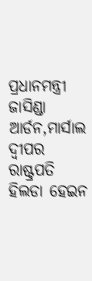ପ୍ରଧାନମନ୍ତ୍ରୀ ଜାସିଣ୍ଡା ଆର୍ଡନ,ମାର୍ସାଲ ଦ୍ୱୀପର ରାଷ୍ଟ୍ରପତି ହିଲଡା ହେଇନ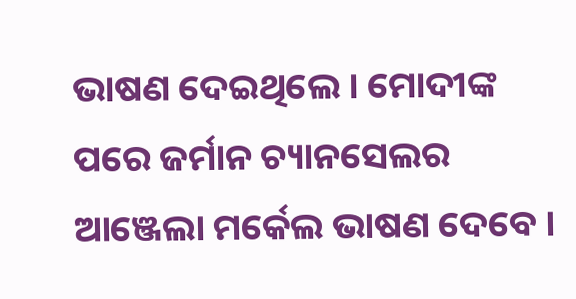ଭାଷଣ ଦେଇଥିଲେ । ମୋଦୀଙ୍କ ପରେ ଜର୍ମାନ ଚ୍ୟାନସେଲର ଆଞ୍ଜେଲା ମର୍କେଲ ଭାଷଣ ଦେବେ ।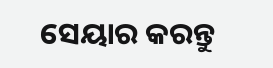ସେୟାର କରନ୍ତୁ